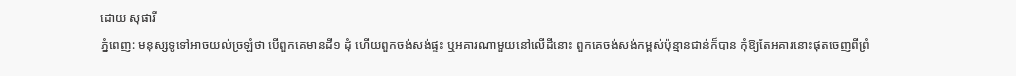ដោយ សុផារី
ភ្នំពេញ: មនុស្សទូទៅអាចយល់ច្រឡំថា បើពួកគេមានដី១ ដុំ ហើយពួកចង់សង់ផ្ទះ ឬអគារណាមួយនៅលើដីនោះ ពួកគេចង់សង់កម្ពស់ប៉ុន្មានជាន់ក៏បាន កុំឱ្យតែអគារនោះផុតចេញពីព្រំ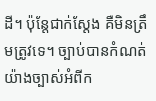ដី។ ប៉ុន្តែជាក់ស្ដែង គឺមិនត្រឹមត្រូវទេ។ ច្បាប់បានកំណត់យ៉ាងច្បាស់អំពីក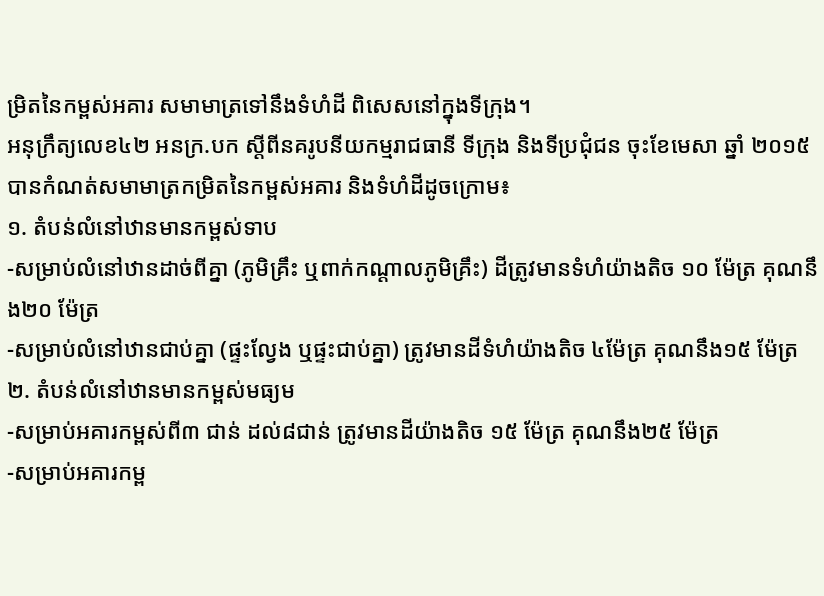ម្រិតនៃកម្ពស់អគារ សមាមាត្រទៅនឹងទំហំដី ពិសេសនៅក្នុងទីក្រុង។
អនុក្រឹត្យលេខ៤២ អនក្រ.បក ស្តីពីនគរូបនីយកម្មរាជធានី ទីក្រុង និងទីប្រជុំជន ចុះខែមេសា ឆ្នាំ ២០១៥ បានកំណត់សមាមាត្រកម្រិតនៃកម្ពស់អគារ និងទំហំដីដូចក្រោម៖
១. តំបន់លំនៅឋានមានកម្ពស់ទាប
-សម្រាប់លំនៅឋានដាច់ពីគ្នា (ភូមិគ្រឹះ ឬពាក់កណ្តាលភូមិគ្រឹះ) ដីត្រូវមានទំហំយ៉ាងតិច ១០ ម៉ែត្រ គុណនឹង២០ ម៉ែត្រ
-សម្រាប់លំនៅឋានជាប់គ្នា (ផ្ទះល្វែង ឬផ្ទះជាប់គ្នា) ត្រូវមានដីទំហំយ៉ាងតិច ៤ម៉ែត្រ គុណនឹង១៥ ម៉ែត្រ
២. តំបន់លំនៅឋានមានកម្ពស់មធ្យម
-សម្រាប់អគារកម្ពស់ពី៣ ជាន់ ដល់៨ជាន់ ត្រូវមានដីយ៉ាងតិច ១៥ ម៉ែត្រ គុណនឹង២៥ ម៉ែត្រ
-សម្រាប់អគារកម្ព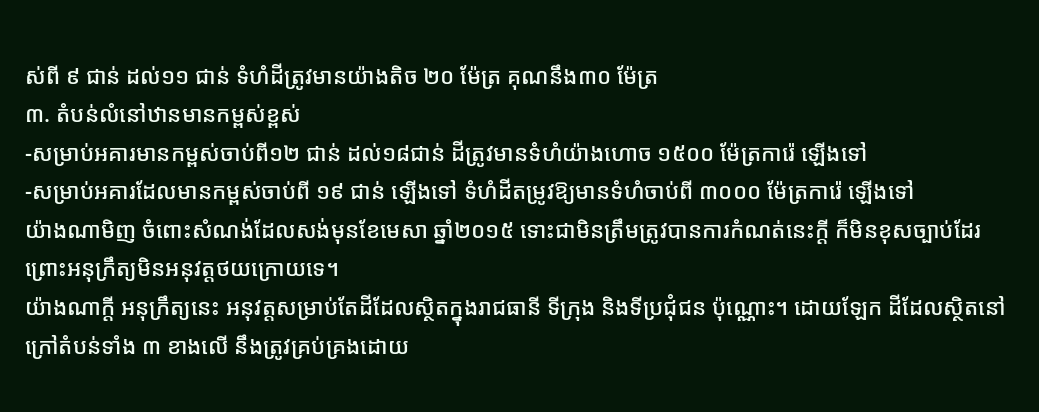ស់ពី ៩ ជាន់ ដល់១១ ជាន់ ទំហំដីត្រូវមានយ៉ាងតិច ២០ ម៉ែត្រ គុណនឹង៣០ ម៉ែត្រ
៣. តំបន់លំនៅឋានមានកម្ពស់ខ្ពស់
-សម្រាប់អគារមានកម្ពស់ចាប់ពី១២ ជាន់ ដល់១៨ជាន់ ដីត្រូវមានទំហំយ៉ាងហោច ១៥០០ ម៉ែត្រការ៉េ ឡើងទៅ
-សម្រាប់អគារដែលមានកម្ពស់ចាប់ពី ១៩ ជាន់ ឡើងទៅ ទំហំដីតម្រូវឱ្យមានទំហំចាប់ពី ៣០០០ ម៉ែត្រការ៉េ ឡើងទៅ
យ៉ាងណាមិញ ចំពោះសំណង់ដែលសង់មុនខែមេសា ឆ្នាំ២០១៥ ទោះជាមិនត្រឹមត្រូវបានការកំណត់នេះក្ដី ក៏មិនខុសច្បាប់ដែរ ព្រោះអនុក្រឹត្យមិនអនុវត្តថយក្រោយទេ។
យ៉ាងណាក្ដី អនុក្រឹត្យនេះ អនុវត្តសម្រាប់តែដីដែលស្ថិតក្នុងរាជធានី ទីក្រុង និងទីប្រជុំជន ប៉ុណ្ណោះ។ ដោយឡែក ដីដែលស្ថិតនៅក្រៅតំបន់ទាំង ៣ ខាងលើ នឹងត្រូវគ្រប់គ្រងដោយ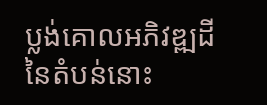ប្លង់គោលអភិវឌ្ឍដីនៃតំបន់នោះ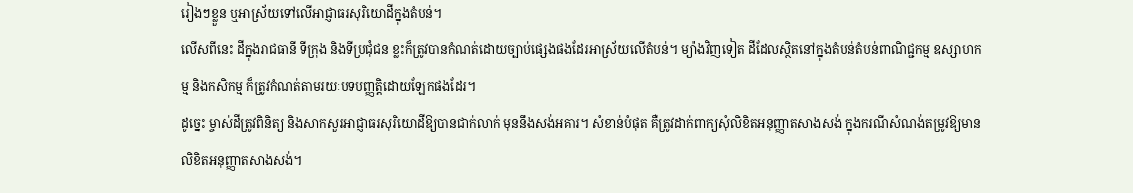រៀងៗខ្លួន ឬអាស្រ័យទៅលើអាជ្ញាធរសុរិយោដីក្នុងតំបន់។
លើសពីនេះ ដីក្នុងរាជធានី ទីក្រុង និងទីប្រជុំជន ខ្លះក៏ត្រូវបានកំណត់ដោយច្បាប់ផ្សេងផងដែរអាស្រ័យលើតំបន់។ ម្យ៉ាងវិញទៀត ដីដែលស្ថិតនៅក្នុងតំបន់តំបន់ពាណិជ្ជកម្ម ឧស្សាហកម្ម និងកសិកម្ម ក៏ត្រូវកំណត់តាមរយៈបទបញ្ញត្តិដោយឡែកផងដែរ។
ដូច្នេះ ម្ចាស់ដីត្រូវពិនិត្យ និងសាកសួរអាជ្ញាធរសុរិយោដីឱ្យបានជាក់លាក់ មុននឹងសង់អគារ។ សំខាន់បំផុត គឺត្រូវដាក់ពាក្យសុំលិខិតអនុញ្ញាតសាងសង់ ក្នុងករណីសំណង់តម្រូវឱ្យមានលិខិតអនុញ្ញាតសាងសង់។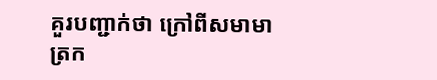គួរបញ្ជាក់ថា ក្រៅពីសមាមាត្រក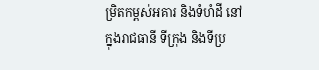ម្រិតកម្ពស់អគារ និងទំហំដី នៅក្នុងរាជធានី ទីក្រុង និងទីប្រ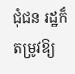ជុំជន រដ្ឋក៏តម្រូវឱ្យ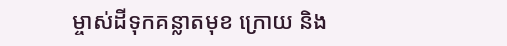ម្ចាស់ដីទុកគន្លាតមុខ ក្រោយ និង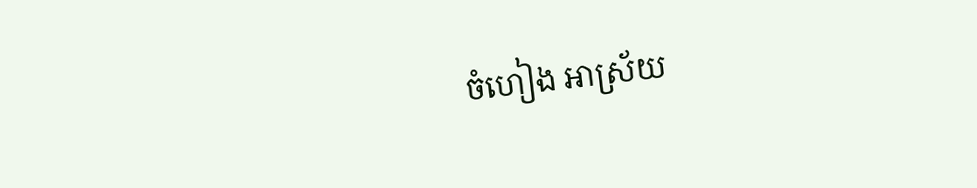ចំហៀង អាស្រ័យ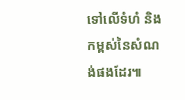ទៅលើទំហំ និងកម្ពស់នៃសំណង់ផងដែរ៕